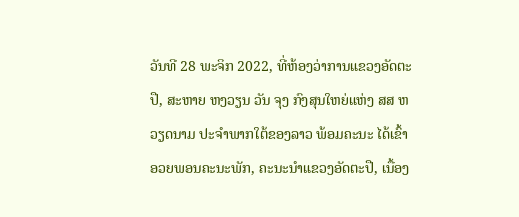ວັນທີ 28 ພະຈິກ 2022, ທີ່ຫ້ອງວ່າການແຂວງອັດຕະປື, ສະຫາຍ ຫງວຽນ ວັນ ຈຸງ ກົງສຸນໃຫຍ່ແຫ່ງ ສສ ຫວຽດນາມ ປະຈຳພາກໃຕ້ຂອງລາວ ພ້ອມຄະນະ ໄດ້ເຂົ້າອວຍພອນຄະນະພັກ, ຄະນະນໍາແຂວງອັດຕະປື, ເນື້ອງ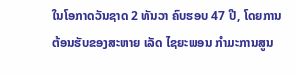ໃນໂອກາດວັນຊາດ 2 ທັນວາ ຄົບຮອບ 47 ປີ, ໂດຍການຕ້ອນຮັບຂອງສະຫາຍ ເລັດ ໄຊຍະພອນ ກຳມະການສູນ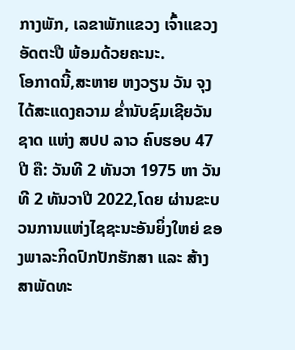ກາງພັກ, ເລຂາພັກແຂວງ ເຈົ້າແຂວງອັດຕະປື ພ້ອມດ້ວຍຄະນະ.
ໂອກາດນີ້,ສະຫາຍ ຫງວຽນ ວັນ ຈຸງ ໄດ້ສະແດງຄວາມ ຂໍ່ານັບຊົມເຊີຍວັນຊາດ ແຫ່ງ ສປປ ລາວ ຄົບຮອບ 47 ປີ ຄື: ວັນທີ 2 ທັນວາ 1975 ຫາ ວັນທີ 2 ທັນວາປີ 2022,ໂດຍ ຜ່ານຂະບວນການແຫ່ງໄຊຊະນະອັນຍິ່ງໃຫຍ່ ຂອງພາລະກິດປົກປັກຮັກສາ ແລະ ສ້າງສາພັດທະ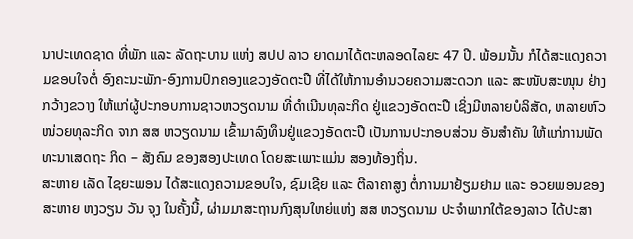ນາປະເທດຊາດ ທີ່ພັກ ແລະ ລັດຖະບານ ແຫ່ງ ສປປ ລາວ ຍາດມາໄດ້ຕະຫລອດໄລຍະ 47 ປີ. ພ້ອມນັ້ນ ກໍໄດ້ສະແດງຄວາມຂອບໃຈຕໍ່ ອົງຄະນະພັກ-ອົງການປົກຄອງແຂວງອັດຕະປື ທີ່ໄດ້ໃຫ້ການອຳນວຍຄວາມສະດວກ ແລະ ສະໜັບສະໜຸນ ຢ່າງກວ້າງຂວາງ ໃຫ້ແກ່ຜູ້ປະກອບການຊາວຫວຽດນາມ ທີ່ດຳເນີນທຸລະກິດ ຢູ່ແຂວງອັດຕະປື ເຊິ່ງມີຫລາຍບໍລິສັດ, ຫລາຍຫົວໜ່ວຍທຸລະກິດ ຈາກ ສສ ຫວຽດນາມ ເຂົ້າມາລົງທຶນຢູ່ແຂວງອັດຕະປື ເປັນການປະກອບສ່ວນ ອັນສຳຄັນ ໃຫ້ແກ່ການພັດທະນາເສດຖະ ກິດ – ສັງຄົມ ຂອງສອງປະເທດ ໂດຍສະເພາະແມ່ນ ສອງທ້ອງຖິ່ນ.
ສະຫາຍ ເລັດ ໄຊຍະພອນ ໄດ້ສະແດງຄວາມຂອບໃຈ, ຊົມເຊີຍ ແລະ ຕີລາຄາສູງ ຕໍ່ການມາຢ້ຽມຢາມ ແລະ ອວຍພອນຂອງ ສະຫາຍ ຫງວຽນ ວັນ ຈຸງ ໃນຄັ້ງນີ້, ຜ່າມມາສະຖານກົງສຸນໃຫຍ່ແຫ່ງ ສສ ຫວຽດນາມ ປະຈຳພາກໃຕ້ຂອງລາວ ໄດ້ປະສາ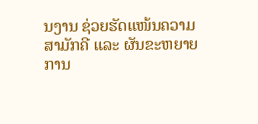ນງານ ຊ່ວຍຮັດແໜ້ນຄວາມສາມັກຄີ ແລະ ຜັນຂະຫຍາຍການ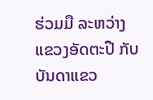ຮ່ວມມື ລະຫວ່າງ ແຂວງອັດຕະປື ກັບບັນດາແຂວ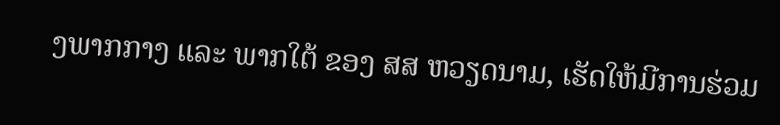ງພາກກາງ ແລະ ພາກໃຕ້ ຂອງ ສສ ຫວຽດນາມ, ເຮັດໃຫ້ມີການຮ່ວມ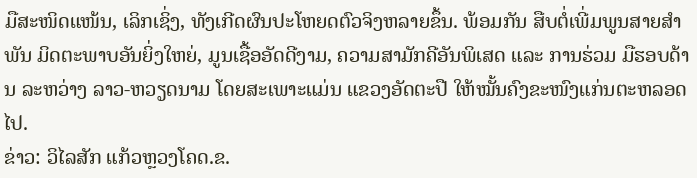ມືສະໜິດແໜ້ນ, ເລິກເຊິ່ງ, ທັງເກີດຜົນປະໂຫຍດຕົວຈິງຫລາຍຂຶ້ນ. ພ້ອມກັນ ສືບຕໍ່ເພີ່ມພູນສາຍສຳພັນ ມິດຕະພາບອັນຍິ່ງໃຫຍ່, ມູນເຊື້ອອັດດີງາມ, ຄວາມສາມັກຄີອັນພິເສດ ແລະ ການຮ່ວມ ມືຮອບດ້ານ ລະຫວ່າງ ລາວ-ຫວຽດນາມ ໂດຍສະເພາະແມ່ນ ແຂວງອັດຕະປື ໃຫ້ໝັ້ນຄົງຂະໜົງແກ່ນຕະຫລອດໄປ.
ຂ່າວ: ວິໄລສັກ ແກ້ວຫຼວງໂຄດ.ຂ.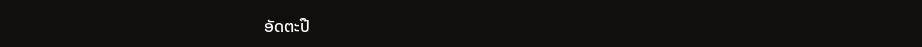ອັດຕະປື